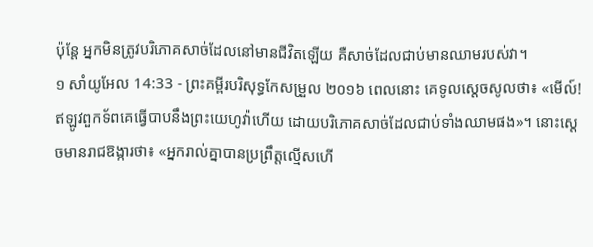ប៉ុន្ដែ អ្នកមិនត្រូវបរិភោគសាច់ដែលនៅមានជីវិតឡើយ គឺសាច់ដែលជាប់មានឈាមរបស់វា។
១ សាំយូអែល 14:33 - ព្រះគម្ពីរបរិសុទ្ធកែសម្រួល ២០១៦ ពេលនោះ គេទូលស្ដេចសូលថា៖ «មើល៍! ឥឡូវពួកទ័ពគេធ្វើបាបនឹងព្រះយេហូវ៉ាហើយ ដោយបរិភោគសាច់ដែលជាប់ទាំងឈាមផង»។ នោះស្ដេចមានរាជឱង្ការថា៖ «អ្នករាល់គ្នាបានប្រព្រឹត្តល្មើសហើ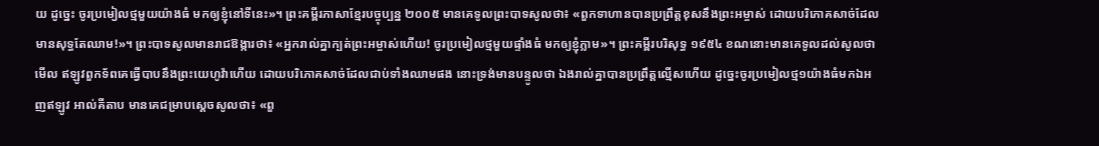យ ដូច្នេះ ចូរប្រមៀលថ្មមួយយ៉ាងធំ មកឲ្យខ្ញុំនៅទីនេះ»។ ព្រះគម្ពីរភាសាខ្មែរបច្ចុប្បន្ន ២០០៥ មានគេទូលព្រះបាទសូលថា៖ «ពួកទាហានបានប្រព្រឹត្តខុសនឹងព្រះអម្ចាស់ ដោយបរិភោគសាច់ដែលមានសុទ្ធតែឈាម!»។ ព្រះបាទសូលមានរាជឱង្ការថា៖ «អ្នករាល់គ្នាក្បត់ព្រះអម្ចាស់ហើយ! ចូរប្រមៀលថ្មមួយផ្ទាំងធំ មកឲ្យខ្ញុំភ្លាម»។ ព្រះគម្ពីរបរិសុទ្ធ ១៩៥៤ ខណនោះមានគេទូលដល់សូលថា មើល ឥឡូវពួកទ័ពគេធ្វើបាបនឹងព្រះយេហូវ៉ាហើយ ដោយបរិភោគសាច់ដែលជាប់ទាំងឈាមផង នោះទ្រង់មានបន្ទូលថា ឯងរាល់គ្នាបានប្រព្រឹត្តល្មើសហើយ ដូច្នេះចូរប្រមៀលថ្ម១យ៉ាងធំមកឯអញឥឡូវ អាល់គីតាប មានគេជម្រាបស្តេចសូលថា៖ «ពួ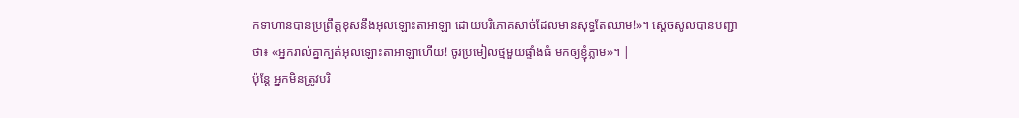កទាហានបានប្រព្រឹត្តខុសនឹងអុលឡោះតាអាឡា ដោយបរិភោគសាច់ដែលមានសុទ្ធតែឈាម!»។ ស្តេចសូលបានបញ្ជាថា៖ «អ្នករាល់គ្នាក្បត់អុលឡោះតាអាឡាហើយ! ចូរប្រមៀលថ្មមួយផ្ទាំងធំ មកឲ្យខ្ញុំភ្លាម»។ |
ប៉ុន្ដែ អ្នកមិនត្រូវបរិ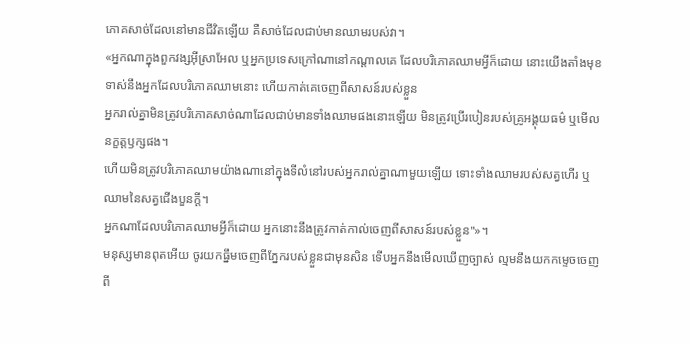ភោគសាច់ដែលនៅមានជីវិតឡើយ គឺសាច់ដែលជាប់មានឈាមរបស់វា។
«អ្នកណាក្នុងពួកវង្សអ៊ីស្រាអែល ឬអ្នកប្រទេសក្រៅណានៅកណ្ដាលគេ ដែលបរិភោគឈាមអ្វីក៏ដោយ នោះយើងតាំងមុខទាស់នឹងអ្នកដែលបរិភោគឈាមនោះ ហើយកាត់គេចេញពីសាសន៍របស់ខ្លួន
អ្នករាល់គ្នាមិនត្រូវបរិភោគសាច់ណាដែលជាប់មានទាំងឈាមផងនោះឡើយ មិនត្រូវប្រើរបៀនរបស់គ្រូអង្គុយធម៌ ឬមើលនក្ខត្តឫក្សផង។
ហើយមិនត្រូវបរិភោគឈាមយ៉ាងណានៅក្នុងទីលំនៅរបស់អ្នករាល់គ្នាណាមួយឡើយ ទោះទាំងឈាមរបស់សត្វហើរ ឬឈាមនៃសត្វជើងបួនក្តី។
អ្នកណាដែលបរិភោគឈាមអ្វីក៏ដោយ អ្នកនោះនឹងត្រូវកាត់កាល់ចេញពីសាសន៍របស់ខ្លួន"»។
មនុស្សមានពុតអើយ ចូរយកធ្នឹមចេញពីភ្នែករបស់ខ្លួនជាមុនសិន ទើបអ្នកនឹងមើលឃើញច្បាស់ ល្មមនឹងយកកម្ទេចចេញពី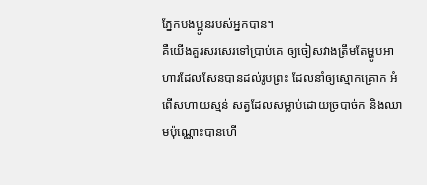ភ្នែកបងប្អូនរបស់អ្នកបាន។
គឺយើងគួរសរសេរទៅប្រាប់គេ ឲ្យចៀសវាងត្រឹមតែម្ហូបអាហារដែលសែនបានដល់រូបព្រះ ដែលនាំឲ្យស្មោកគ្រោក អំពើសហាយស្មន់ សត្វដែលសម្លាប់ដោយច្របាច់ក និងឈាមប៉ុណ្ណោះបានហើ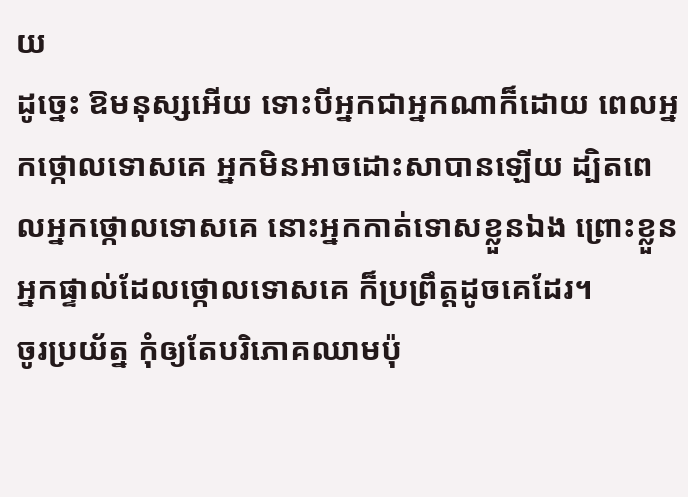យ
ដូច្នេះ ឱមនុស្សអើយ ទោះបីអ្នកជាអ្នកណាក៏ដោយ ពេលអ្នកថ្កោលទោសគេ អ្នកមិនអាចដោះសាបានឡើយ ដ្បិតពេលអ្នកថ្កោលទោសគេ នោះអ្នកកាត់ទោសខ្លួនឯង ព្រោះខ្លួនអ្នកផ្ទាល់ដែលថ្កោលទោសគេ ក៏ប្រព្រឹត្តដូចគេដែរ។
ចូរប្រយ័ត្ន កុំឲ្យតែបរិភោគឈាមប៉ុ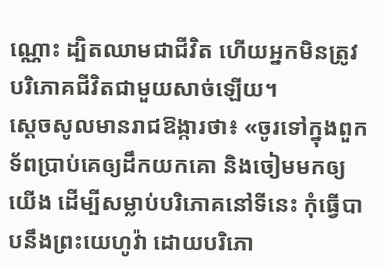ណ្ណោះ ដ្បិតឈាមជាជីវិត ហើយអ្នកមិនត្រូវបរិភោគជីវិតជាមួយសាច់ឡើយ។
ស្ដេចសូលមានរាជឱង្ការថា៖ «ចូរទៅក្នុងពួកទ័ពប្រាប់គេឲ្យដឹកយកគោ និងចៀមមកឲ្យយើង ដើម្បីសម្លាប់បរិភោគនៅទីនេះ កុំធ្វើបាបនឹងព្រះយេហូវ៉ា ដោយបរិភោ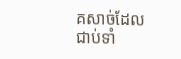គសាច់ដែលជាប់ទាំ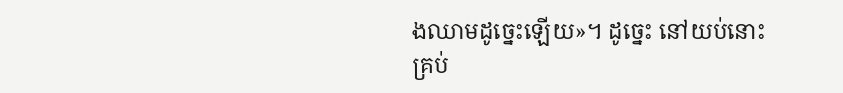ងឈាមដូច្នេះឡើយ»។ ដូច្នេះ នៅយប់នោះ គ្រប់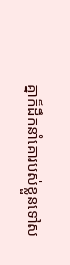គ្នាក៏ដឹកនាំគោរបស់ខ្លួនទៅស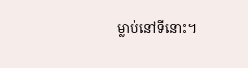ម្លាប់នៅទីនោះ។